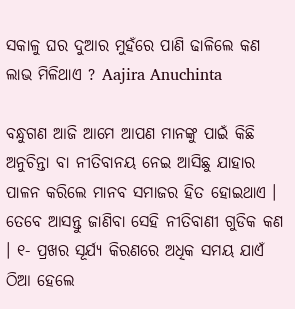ସକାଳୁ ଘର ଦୁଆର ମୁହଁରେ ପାଣି ଢାଳିଲେ କଣ ଲାଭ ମିଳିଥାଏ ? Aajira Anuchinta

ବନ୍ଧୁଗଣ ଆଜି ଆମେ ଆପଣ ମାନଙ୍କୁ ପାଇଁ କିଛି ଅନୁଚିନ୍ତା ବା ନୀତିବାନୟ ନେଇ ଆସିଛୁ ଯାହାର ପାଳନ କରିଲେ ମାନବ ସମାଜର ହିତ ହୋଇଥାଏ । ତେବେ ଆସନ୍ତୁ ଜାଣିବା ସେହି ନୀତିବାଣୀ ଗୁଡିକ କଣ । ୧- ପ୍ରଖର ସୂର୍ଯ୍ୟ କିରଣରେ ଅଧିକ ସମୟ ଯାଏଁ ଠିଆ ହେଲେ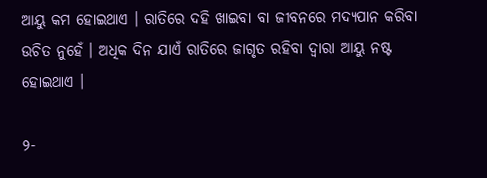ଆୟୁ କମ ହୋଇଥାଏ । ରାତିରେ ଦହି ଖାଇବା ବା ଜୀବନରେ ମଦ୍ୟପାନ କରିବା ଉଚିତ ନୁହେଁ । ଅଧିକ ଦିନ ଯାଏଁ ରାତିରେ ଜାଗୃତ ରହିବା ଦ୍ଵାରା ଆୟୁ ନଷ୍ଟ ହୋଇଥାଏ ।

୨-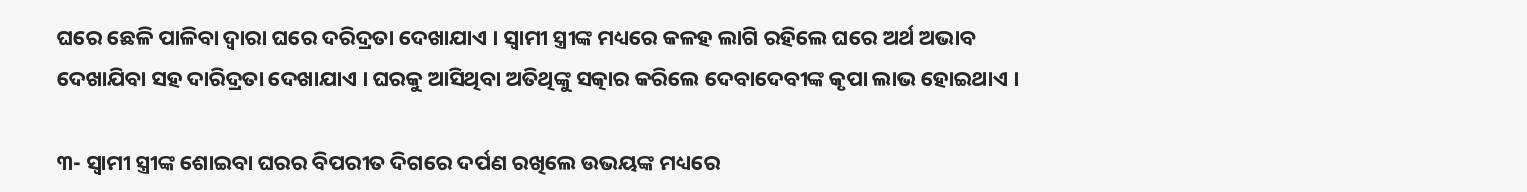ଘରେ ଛେଳି ପାଳିବା ଦ୍ଵାରା ଘରେ ଦରିଦ୍ରତା ଦେଖାଯାଏ । ସ୍ଵାମୀ ସ୍ତ୍ରୀଙ୍କ ମଧ୍ୟରେ କଳହ ଲାଗି ରହିଲେ ଘରେ ଅର୍ଥ ଅଭାବ ଦେଖାଯିବା ସହ ଦାରିଦ୍ରତା ଦେଖାଯାଏ । ଘରକୁ ଆସିଥିବା ଅତିଥିଙ୍କୁ ସତ୍କାର କରିଲେ ଦେବାଦେବୀଙ୍କ କୃପା ଲାଭ ହୋଇଥାଏ ।

୩- ସ୍ଵାମୀ ସ୍ତ୍ରୀଙ୍କ ଶୋଇବା ଘରର ବିପରୀତ ଦିଗରେ ଦର୍ପଣ ରଖିଲେ ଉଭୟଙ୍କ ମଧ୍ୟରେ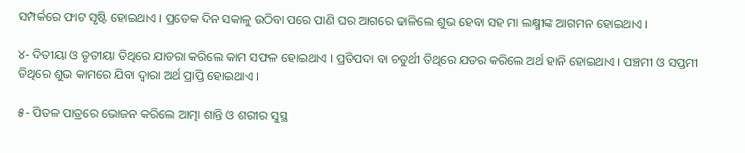ସମ୍ପର୍କରେ ଫାଟ ସୃଷ୍ଟି ହୋଇଥାଏ । ପ୍ରତେକ ଦିନ ସକାଳୁ ଉଠିବା ପରେ ପାଣି ଘର ଆଗରେ ଢାଳିଲେ ଶୁଭ ହେବା ସହ ମା ଲକ୍ଷ୍ମୀଙ୍କ ଆଗମନ ହୋଇଥାଏ ।

୪- ଦିତୀୟା ଓ ତୃତୀୟା ତିଥିରେ ଯାତରା କରିଲେ କାମ ସଫଳ ହୋଇଥାଏ । ପ୍ରତିପଦା ବା ଚତୁର୍ଥୀ ତିଥିରେ ଯତର କରିଲେ ଅର୍ଥ ହାନି ହୋଇଥାଏ । ପଞ୍ଚମୀ ଓ ସପ୍ତମୀ ତିଥିରେ ଶୁଭ କାମରେ ଯିବା ଦ୍ଵାରା ଅର୍ଥ ପ୍ରାପ୍ତି ହୋଇଥାଏ ।

୫- ପିତଳ ପାତ୍ରରେ ଭୋଜନ କରିଲେ ଆତ୍ମା ଶାନ୍ତି ଓ ଶରୀର ସୁସ୍ଥ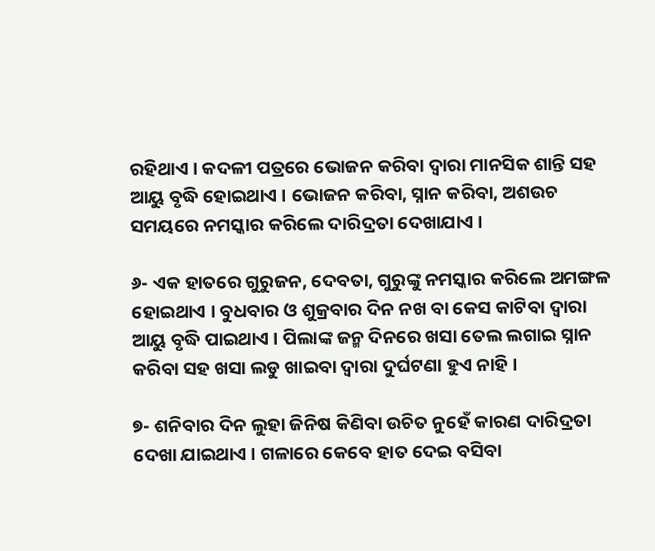ରହିଥାଏ । କଦଳୀ ପତ୍ରରେ ଭୋଜନ କରିବା ଦ୍ଵାରା ମାନସିକ ଶାନ୍ତି ସହ ଆୟୁ ବୃଦ୍ଧି ହୋଇଥାଏ । ଭୋଜନ କରିବା, ସ୍ନାନ କରିବା, ଅଶଉଚ ସମୟରେ ନମସ୍କାର କରିଲେ ଦାରିଦ୍ରତା ଦେଖାଯାଏ ।

୬- ଏକ ହାତରେ ଗୁରୁଜନ, ଦେବତା, ଗୁରୁଙ୍କୁ ନମସ୍କାର କରିଲେ ଅମଙ୍ଗଳ ହୋଇଥାଏ । ବୁଧବାର ଓ ଶୁକ୍ରବାର ଦିନ ନଖ ବା କେସ କାଟିବା ଦ୍ଵାରା ଆୟୁ ବୃଦ୍ଧି ପାଇଥାଏ । ପିଲାଙ୍କ ଜନ୍ମ ଦିନରେ ଖସା ତେଲ ଲଗାଇ ସ୍ନାନ କରିବା ସହ ଖସା ଲଡୁ ଖାଇବା ଦ୍ଵାରା ଦୁର୍ଘଟଣା ହୁଏ ନାହି ।

୭- ଶନିବାର ଦିନ ଲୁହା ଜିନିଷ କିଣିବା ଉଚିତ ନୁହେଁ କାରଣ ଦାରିଦ୍ରତା ଦେଖା ଯାଇଥାଏ । ଗଳାରେ କେବେ ହାତ ଦେଇ ବସିବା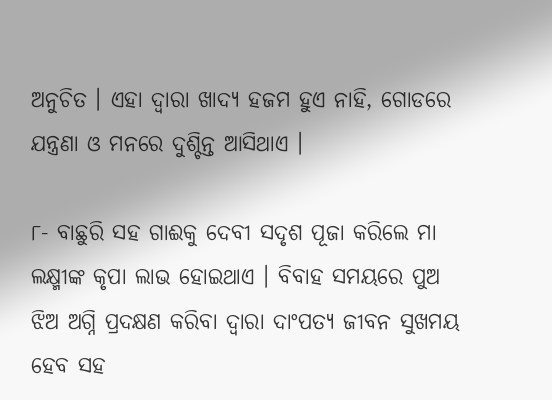ଅନୁଚିତ । ଏହା ଦ୍ଵାରା ଖାଦ୍ୟ ହଜମ ହୁଏ ନାହି, ଗୋଡରେ ଯନ୍ତ୍ରଣା ଓ ମନରେ ଦୁଶ୍ଚିନ୍ତ ଆସିଥାଏ ।

୮- ବାଛୁରି ସହ ଗାଈକୁ ଦେବୀ ସଦୃଶ ପୂଜା କରିଲେ ମା ଲକ୍ଷ୍ମୀଙ୍କ କୃପା ଲାଭ ହୋଇଥାଏ । ବିବାହ ସମୟରେ ପୁଅ ଝିଅ ଅଗ୍ନି ପ୍ରଦକ୍ଷଣ କରିବା ଦ୍ଵାରା ଦାଂପତ୍ଯ ଜୀବନ ସୁଖମୟ ହେବ ସହ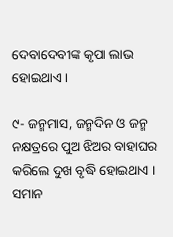ଦେବାଦେବୀଙ୍କ କୃପା ଲାଭ ହୋଇଥାଏ ।

୯- ଜନ୍ମମାସ, ଜନ୍ମଦିନ ଓ ଜନ୍ମ ନକ୍ଷତ୍ରରେ ପୁଅ ଝିଅର ବାହାଘର କରିଲେ ଦୁଖ ବୃଦ୍ଧି ହୋଇଥାଏ । ସମାନ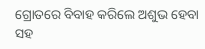ଗ୍ରୋତରେ ବିବାହ କରିଲେ ଅଶୁଭ ହେବା ସହ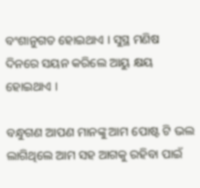ବଂଶାନୁଗତ ହୋଇଥାଏ । ସୁସ୍ଥ ମଣିଷ ଦିନରେ ସୟନ କରିଲେ ଆୟୁ କ୍ଷୟ ହୋଇଥାଏ ।

ବନ୍ଧୁଗଣ ଆପଣ ମାନଙ୍କୁ ଆମ ପୋଷ୍ଟ ଟି ଭଲ ଲାଗିଥିଲେ ଆମ ସହ ଆଗକୁ ରହିବା ପାଇଁ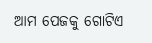ଆମ ପେଜକୁ ଗୋଟିଏ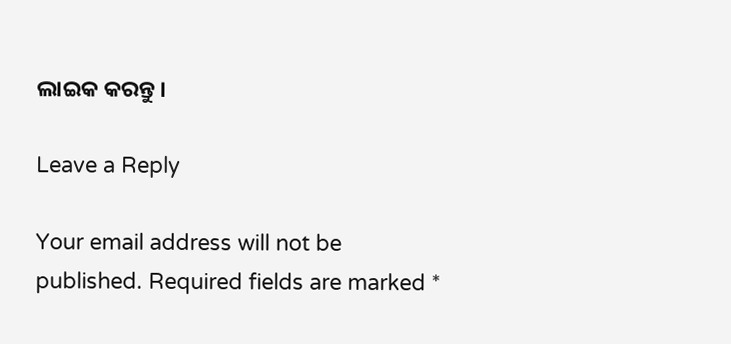ଲାଇକ କରନ୍ତୁ ।

Leave a Reply

Your email address will not be published. Required fields are marked *